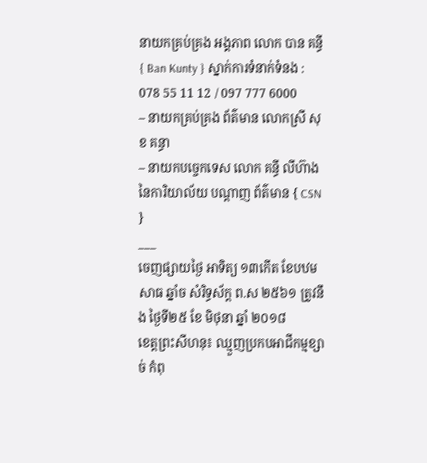នាយកគ្រប់គ្រង អង្គភាព លោក បាន គន្ធី { Ban Kunty } ស្នាក់ការទំនាក់ទំនង : 078 55 11 12 / 097 777 6000
– នាយកគ្រប់គ្រង ព័ត៌មាន លោកស្រី សុខ គន្ធា
– នាយកបច្ចេកទេស លោក គន្ធី លីហ៊ាង នៃការិយាល័យ បណ្ដាញ ព័ត៌មាន { CSN }
___
ចេញផ្សាយថ្ងៃ អាទិត្យ ១៣កើត ខែបឋមសាធ ឆ្នាំច សំរិទ្ធស័ក្ត ព.ស ២៥៦១ ត្រូវនឹង ថ្ងៃទី២៥ ខែ មិថុនា ឆ្នាំ ២០១៨
ខេត្តព្រះសីហនុ៖ ឈ្មួញប្រកបអាជីកម្មខ្សាច់ កំពុ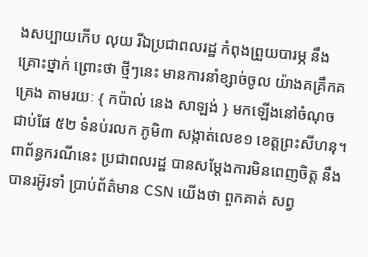ងសប្បាយកើប លុយ រីឯប្រជាពលរដ្ឋ កំពុងព្រួយបារម្ភ នឹងគ្រោះថ្នាក់ ព្រោះថា ថ្មីៗនេះ មានការនាំខ្សាច់ចូល យ៉ាងគគ្រឹកគគ្រេង តាមរយៈ { កប៉ាល់ នេង សាឡង់ } មកឡើងនៅចំណុច ជាប់ផែ ៥២ ទំនប់រលក ភូមិ៣ សង្កាត់លេខ១ ខេត្តព្រះសីហនុ។
ពាព័ន្ធករណីនេះ ប្រជាពលរដ្ឋ បានសម្ដែងការមិនពេញចិត្ត នឹងបានរអ៊ូរទាំ ប្រាប់ព័ត៌មាន CSN យើងថា ពួកគាត់ សព្វ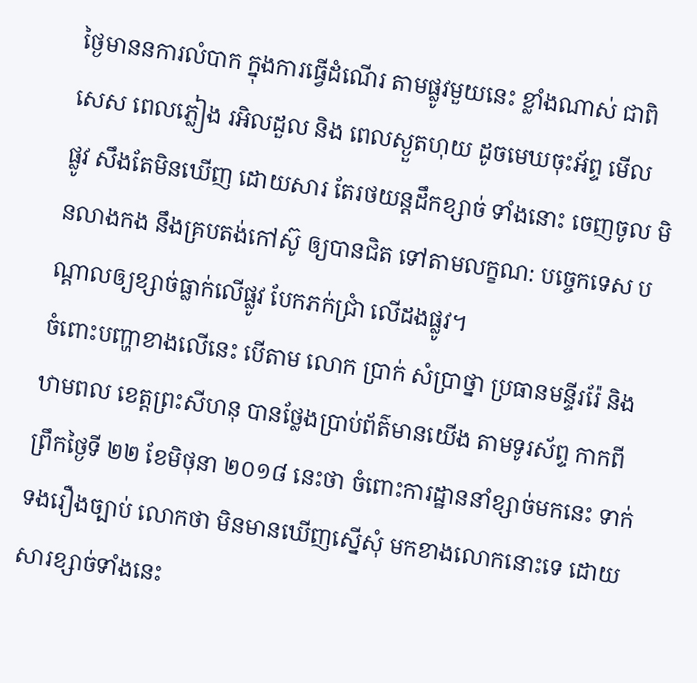ថ្ងៃមាននការលំបាក ក្នុងការធ្វើដំណើរ តាមផ្លូវមួយនេះ ខ្លាំងណាស់ ជាពិសេស ពេលភ្លៀង រអិលដួល និង ពេលស្ងួតហុយ ដូចមេឃចុះអ័ព្ទ មើល
ផ្លូវ សឹងតែមិនឃើញ ដោយសារ តែរថយន្តដឹកខ្សាច់ ទាំងនោះ ចេញចូល មិនលាងកង នឹងគ្របតង់កៅស៊ូ ឲ្យបានជិត ទៅតាមលក្ខណ: បច្ចេកទេស បណ្ដាលឲ្យខ្សាច់ធ្លាក់លើផ្លូវ បែកភក់ជ្រាំ លើដងផ្លូវ។
ចំពោះបញ្ហាខាងលើនេះ បើតាម លោក ប្រាក់ សំប្រាថ្នា ប្រធានមន្ទីររ៉ែ និងឋាមពល ខេត្តព្រះសីហនុ បានថ្លែងប្រាប់ព័ត៌មានយើង តាមទូរស័ព្ទ កាកពីព្រឹកថ្ងៃទី ២២ ខែមិថុនា ២០១៨ នេះថា ចំពោះការដ្ឋាននាំខ្សាច់មកនេះ ទាក់ទងរឿងច្បាប់ លោកថា មិនមានឃើញស្នើសុំ មកខាងលោកនោះទេ ដោយសារខ្សាច់ទាំងនេះ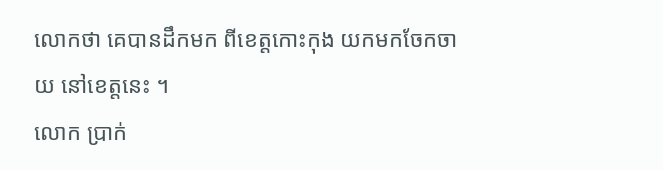លោកថា គេបានដឹកមក ពីខេត្តកោះកុង យកមកចែកចាយ នៅខេត្តនេះ ។
លោក ប្រាក់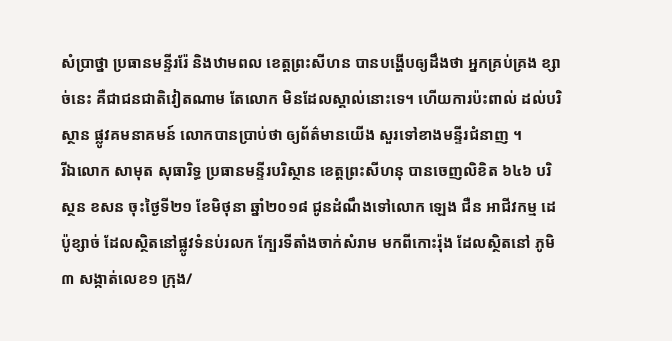សំប្រាថ្នា ប្រធានមន្ទីររ៉ែ និងឋាមពល ខេត្តព្រះសីហន បានបង្ហើបឲ្យដឹងថា អ្នកគ្រប់គ្រង ខ្សាច់នេះ គឺជាជនជាតិវៀតណាម តែលោក មិនដែលស្គាល់នោះទេ។ ហើយការប៉ះពាល់ ដល់បរិស្ថាន ផ្លូវគមនាគមន៍ លោកបានប្រាប់ថា ឲ្យព័ត៌មានយើង សួរទៅខាងមន្ទីរជំនាញ ។
រីឯលោក សាមុត សុធារិទ្ធ ប្រធានមន្ទីរបរិស្ថាន ខេត្តព្រះសីហនុ បានចេញលិខិត ៦៤៦ បរិស្ថន ខសន ចុះថ្ងៃទី២១ ខែមិថុនា ឆ្នាំ២០១៨ ជូនដំណឹងទៅលោក ឡេង ជឺន អាជីវកម្ម ដេប៉ូខ្សាច់ ដែលស្ថិតនៅផ្លូវទំនប់រលក ក្បែរទីតាំងចាក់សំរាម មកពីកោះរ៉ុង ដែលស្ថិតនៅ ភូមិ៣ សង្កាត់លេខ១ ក្រុង/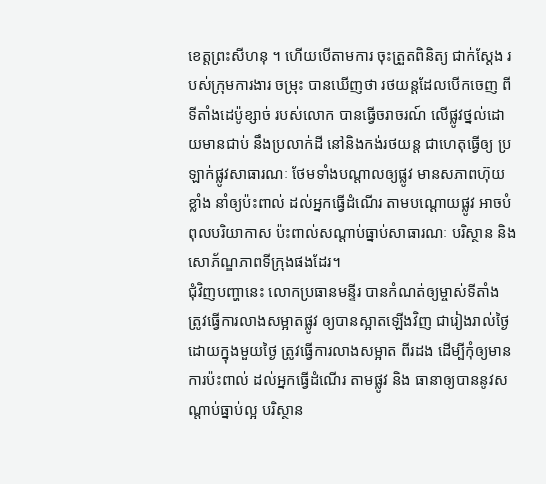ខេត្តព្រះសីហនុ ។ ហើយបើតាមការ ចុះត្រួតពិនិត្យ ជាក់ស្តែង របស់ក្រុមការងារ ចម្រុះ បានឃើញថា រថយន្តដែលបើកចេញ ពីទីតាំងដេប៉ូខ្សាច់ របស់លោក បានធ្វើចរាចរណ៍ លើផ្លូវថ្នល់ដោយមានជាប់ នឹងប្រលាក់ដី នៅនិងកង់រថយន្ត ជាហេតុធ្វើឲ្យ ប្រឡាក់ផ្លូវសាធារណៈ ថែមទាំងបណ្ដាលឲ្យផ្លូវ មានសភាពហ៊ុយខ្លាំង នាំឲ្យប៉ះពាល់ ដល់អ្នកធ្វើដំណើរ តាមបណ្ដោយផ្លូវ អាចបំពុលបរិយាកាស ប៉ះពាល់សណ្ដាប់ធ្នាប់សាធារណៈ បរិស្ថាន និងសោភ័ណ្ឌភាពទីក្រុងផងដែរ។
ជុំវិញបញ្ហានេះ លោកប្រធានមន្ទីរ បានកំណត់ឲ្យម្ចាស់ទីតាំង ត្រូវធ្វើការលាងសម្អាតផ្លូវ ឲ្យបានស្អាតឡើងវិញ ជារៀងរាល់ថ្ងៃ ដោយក្នុងមួយថ្ងៃ ត្រូវធ្វើការលាងសម្អាត ពីរដង ដើម្បីកុំឲ្យមាន ការប៉ះពាល់ ដល់អ្នកធ្វើដំណើរ តាមផ្លូវ និង ធានាឲ្យបាននូវសណ្តាប់ធ្នាប់ល្អ បរិស្ថាន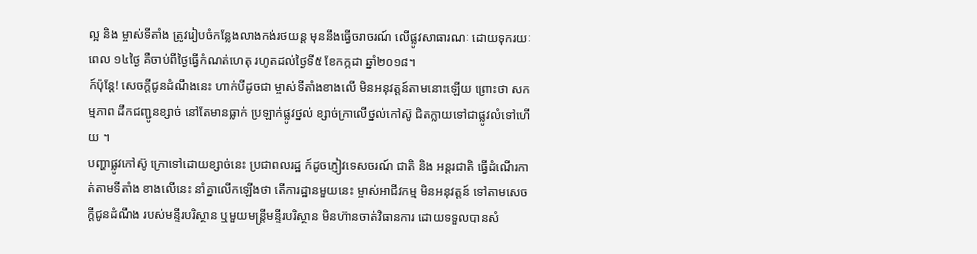ល្អ និង ម្ចាស់ទីតាំង ត្រូវរៀបចំកន្លែងលាងកង់រថយន្ត មុននឹងធ្វើចរាចរណ៍ លើផ្លូវសាធារណៈ ដោយទុករយៈពេល ១៤ថ្ងៃ គឺចាប់ពីថ្ងៃធ្វើកំណត់ហេតុ រហូតដល់ថ្ងៃទី៥ ខែកក្កដា ឆ្នាំ២០១៨។
ក៍ប៉ុន្តែ! សេចក្តីជូនដំណឹងនេះ ហាក់បីដូចជា ម្ចាស់ទីតាំងខាងលើ មិនអនុវត្តន៍តាមនោះឡើយ ព្រោះថា សកម្មភាព ដឹកជញ្ជូនខ្សាច់ នៅតែមានធ្លាក់ ប្រឡាក់ផ្លូវថ្នល់ ខ្សាច់ក្រាលើថ្នល់កៅស៊ូ ជិតក្លាយទៅជាផ្លូវលំទៅហើយ ។
បញ្ហាផ្លូវកៅស៊ូ ក្រោទៅដោយខ្សាច់នេះ ប្រជាពលរដ្ឋ ក៍ដូចភ្ញៀវទេសចរណ៍ ជាតិ និង អន្តរជាតិ ធ្វើដំណើរកាត់តាមទីតាំង ខាងលើនេះ នាំគ្នាលើកឡើងថា តើការដ្ឋានមួយនេះ ម្ចាស់អាជីវកម្ម មិនអនុវត្តន៍ ទៅតាមសេចក្តីជូនដំណឹង របស់មន្ទីរបរិស្ថាន ឬមួយមន្ត្រីមន្ទីរបរិស្ថាន មិនហ៊ានចាត់វិធានការ ដោយទទួលបានសំ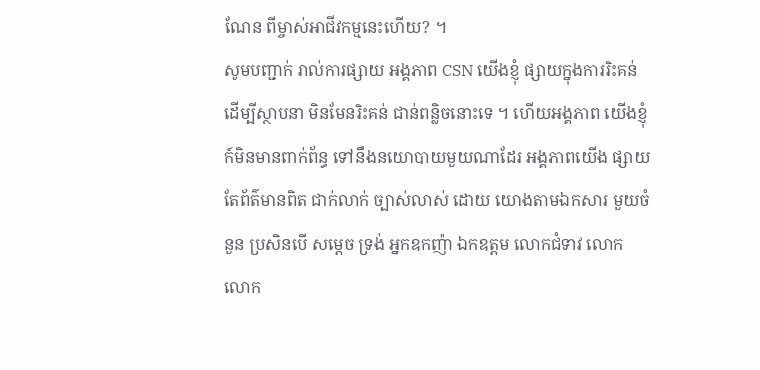ណែន ពីម្ចាស់អាជីវកម្មនេះហើយ? ។
សូមបញ្ជាក់ រាល់ការផ្សាយ អង្គភាព CSN យើងខ្ញុំ ផ្សាយក្នុងការរិះគន់ ដើម្បីស្ថាបនា មិនមែនរិះគន់ ជាន់ពន្លិចនោះទេ ។ ហើយអង្គភាព យើងខ្ញុំ ក៍មិនមានពាក់ព័ន្ធ ទៅនឹងនយោបាយមួយណាដែរ អង្គភាពយើង ផ្សាយតែព័ត៌មានពិត ជាក់លាក់ ច្បាស់លាស់ ដោយ យោងតាមឯកសារ មួយចំនួន ប្រសិនបើ សម្ដេច ទ្រង់ អ្នកឧកញ៉ា ឯកឧត្តម លោកជំទាវ លោក លោក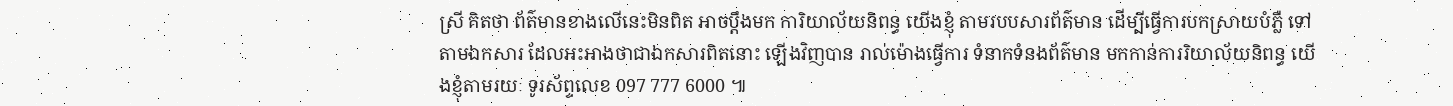ស្រី គិតថា ព័ត៌មានខាងលើនេះមិនពិត អាចប្ដឹងមក ការិយាល័យនិពន្ធ យើងខ្ញុំ តាមរបបសារព័ត៌មាន ដើម្បីធ្វើការបកស្រាយបំភ្លឺ ទៅតាមឯកសារ ដែលអះអាងថាជាឯកសារពិតនោះ ឡើងវិញបាន រាល់ម៉ោងធ្វើការ ទំនាកទំនងព័ត៌មាន មកកាន់ការរិយាល័យនិពន្ធ យើងខ្ញុំតាមរយៈ ទូរស័ព្ទលេខ 097 777 6000 ៕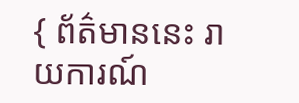{ ព័ត៌មាននេះ រាយការណ៍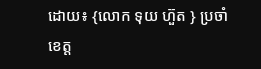ដោយ៖ {លោក ទុយ ហ៊ួត } ប្រចាំខេត្ត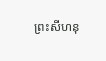ព្រះសីហនុ